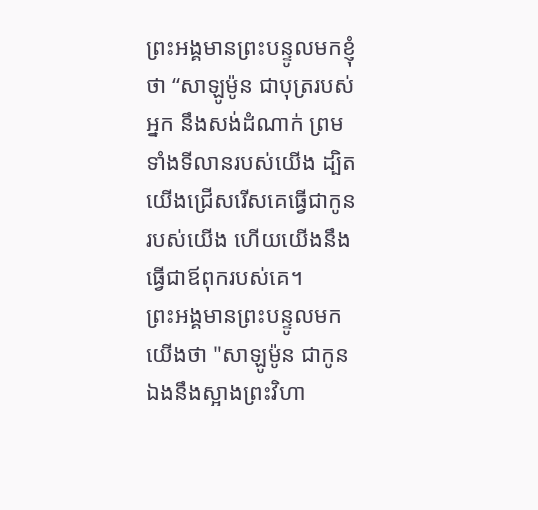ព្រះអង្គមានព្រះបន្ទូលមកខ្ញុំថា “សាឡូម៉ូន ជាបុត្ររបស់អ្នក នឹងសង់ដំណាក់ ព្រមទាំងទីលានរបស់យើង ដ្បិតយើងជ្រើសរើសគេធ្វើជាកូនរបស់យើង ហើយយើងនឹងធ្វើជាឪពុករបស់គេ។
ព្រះអង្គមានព្រះបន្ទូលមកយើងថា "សាឡូម៉ូន ជាកូនឯងនឹងស្អាងព្រះវិហា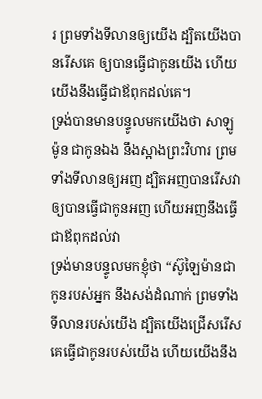រ ព្រមទាំងទីលានឲ្យយើង ដ្បិតយើងបានរើសគេ ឲ្យបានធ្វើជាកូនយើង ហើយយើងនឹងធ្វើជាឪពុកដល់គេ។
ទ្រង់បានមានបន្ទូលមកយើងថា សាឡូម៉ូន ជាកូនឯង នឹងស្អាងព្រះវិហារ ព្រមទាំងទីលានឲ្យអញ ដ្បិតអញបានរើសវា ឲ្យបានធ្វើជាកូនអញ ហើយអញនឹងធ្វើជាឪពុកដល់វា
ទ្រង់មានបន្ទូលមកខ្ញុំថា “ស៊ូឡៃម៉ានជាកូនរបស់អ្នក នឹងសង់ដំណាក់ ព្រមទាំងទីលានរបស់យើង ដ្បិតយើងជ្រើសរើសគេធ្វើជាកូនរបស់យើង ហើយយើងនឹង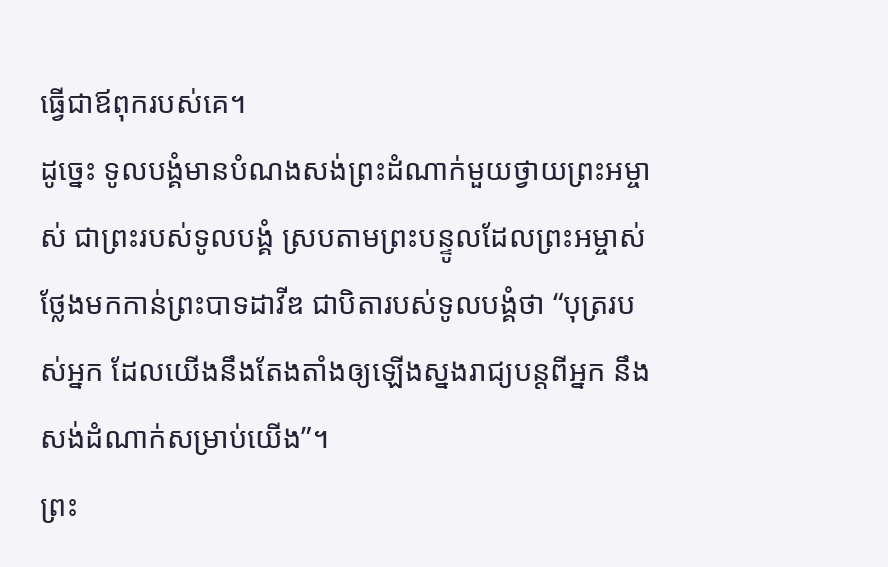ធ្វើជាឪពុករបស់គេ។
ដូច្នេះ ទូលបង្គំមានបំណងសង់ព្រះដំណាក់មួយថ្វាយព្រះអម្ចាស់ ជាព្រះរបស់ទូលបង្គំ ស្របតាមព្រះបន្ទូលដែលព្រះអម្ចាស់ថ្លែងមកកាន់ព្រះបាទដាវីឌ ជាបិតារបស់ទូលបង្គំថា “បុត្ររបស់អ្នក ដែលយើងនឹងតែងតាំងឲ្យឡើងស្នងរាជ្យបន្តពីអ្នក នឹងសង់ដំណាក់សម្រាប់យើង”។
ព្រះ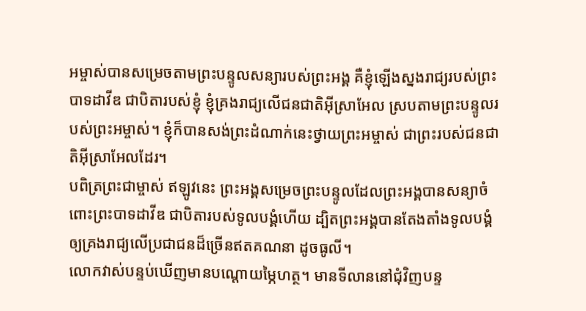អម្ចាស់បានសម្រេចតាមព្រះបន្ទូលសន្យារបស់ព្រះអង្គ គឺខ្ញុំឡើងស្នងរាជ្យរបស់ព្រះបាទដាវីឌ ជាបិតារបស់ខ្ញុំ ខ្ញុំគ្រងរាជ្យលើជនជាតិអ៊ីស្រាអែល ស្របតាមព្រះបន្ទូលរបស់ព្រះអម្ចាស់។ ខ្ញុំក៏បានសង់ព្រះដំណាក់នេះថ្វាយព្រះអម្ចាស់ ជាព្រះរបស់ជនជាតិអ៊ីស្រាអែលដែរ។
បពិត្រព្រះជាម្ចាស់ ឥឡូវនេះ ព្រះអង្គសម្រេចព្រះបន្ទូលដែលព្រះអង្គបានសន្យាចំពោះព្រះបាទដាវីឌ ជាបិតារបស់ទូលបង្គំហើយ ដ្បិតព្រះអង្គបានតែងតាំងទូលបង្គំឲ្យគ្រងរាជ្យលើប្រជាជនដ៏ច្រើនឥតគណនា ដូចធូលី។
លោកវាស់បន្ទប់ឃើញមានបណ្ដោយម្ភៃហត្ថ។ មានទីលាននៅជុំវិញបន្ទ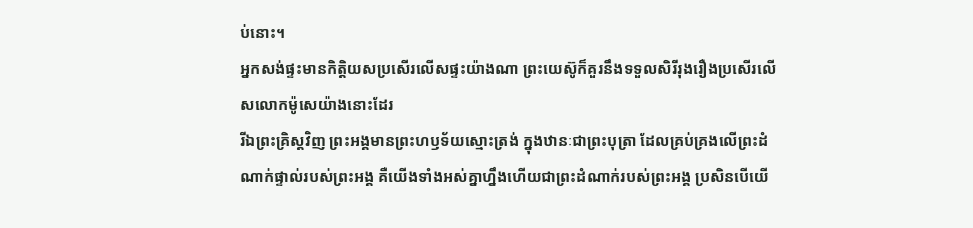ប់នោះ។
អ្នកសង់ផ្ទះមានកិត្តិយសប្រសើរលើសផ្ទះយ៉ាងណា ព្រះយេស៊ូក៏គួរនឹងទទួលសិរីរុងរឿងប្រសើរលើសលោកម៉ូសេយ៉ាងនោះដែរ
រីឯព្រះគ្រិស្តវិញ ព្រះអង្គមានព្រះហឫទ័យស្មោះត្រង់ ក្នុងឋានៈជាព្រះបុត្រា ដែលគ្រប់គ្រងលើព្រះដំណាក់ផ្ទាល់របស់ព្រះអង្គ គឺយើងទាំងអស់គ្នាហ្នឹងហើយជាព្រះដំណាក់របស់ព្រះអង្គ ប្រសិនបើយើ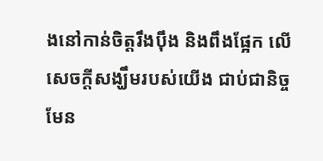ងនៅកាន់ចិត្តរឹងប៉ឹង និងពឹងផ្អែក លើសេចក្ដីសង្ឃឹមរបស់យើង ជាប់ជានិច្ចមែន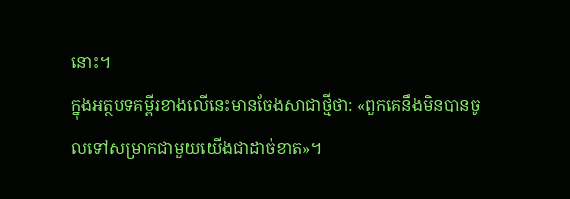នោះ។
ក្នុងអត្ថបទគម្ពីរខាងលើនេះមានចែងសាជាថ្មីថា: «ពួកគេនឹងមិនបានចូលទៅសម្រាកជាមួយយើងជាដាច់ខាត»។